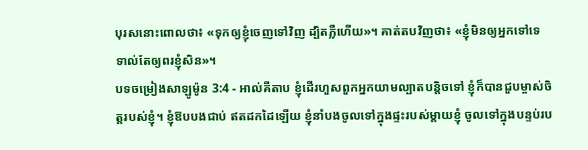បុរសនោះពោលថា៖ «ទុកឲ្យខ្ញុំចេញទៅវិញ ដ្បិតភ្លឺហើយ»។ គាត់តបវិញថា៖ «ខ្ញុំមិនឲ្យអ្នកទៅទេ ទាល់តែឲ្យពរខ្ញុំសិន»។
បទចម្រៀងសាឡូម៉ូន 3:4 - អាល់គីតាប ខ្ញុំដើរហួសពួកអ្នកយាមល្បាតបន្តិចទៅ ខ្ញុំក៏បានជួបម្ចាស់ចិត្តរបស់ខ្ញុំ។ ខ្ញុំឱបបងជាប់ ឥតដកដៃឡើយ ខ្ញុំនាំបងចូលទៅក្នុងផ្ទះរបស់ម្ដាយខ្ញុំ ចូលទៅក្នុងបន្ទប់រប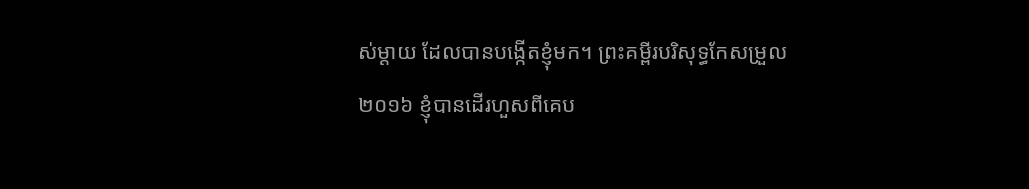ស់ម្ដាយ ដែលបានបង្កើតខ្ញុំមក។ ព្រះគម្ពីរបរិសុទ្ធកែសម្រួល ២០១៦ ខ្ញុំបានដើរហួសពីគេប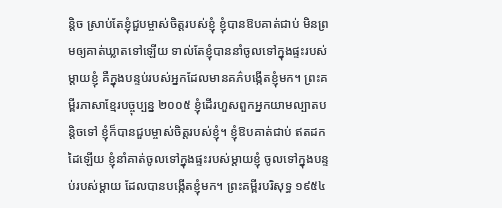ន្តិច ស្រាប់តែខ្ញុំជួបម្ចាស់ចិត្តរបស់ខ្ញុំ ខ្ញុំបានឱបគាត់ជាប់ មិនព្រមឲ្យគាត់ឃ្លាតទៅឡើយ ទាល់តែខ្ញុំបាននាំចូលទៅក្នុងផ្ទះរបស់ម្តាយខ្ញុំ គឺក្នុងបន្ទប់របស់អ្នកដែលមានគភ៌បង្កើតខ្ញុំមក។ ព្រះគម្ពីរភាសាខ្មែរបច្ចុប្បន្ន ២០០៥ ខ្ញុំដើរហួសពួកអ្នកយាមល្បាតបន្តិចទៅ ខ្ញុំក៏បានជួបម្ចាស់ចិត្តរបស់ខ្ញុំ។ ខ្ញុំឱបគាត់ជាប់ ឥតដកដៃឡើយ ខ្ញុំនាំគាត់ចូលទៅក្នុងផ្ទះរបស់ម្ដាយខ្ញុំ ចូលទៅក្នុងបន្ទប់របស់ម្ដាយ ដែលបានបង្កើតខ្ញុំមក។ ព្រះគម្ពីរបរិសុទ្ធ ១៩៥៤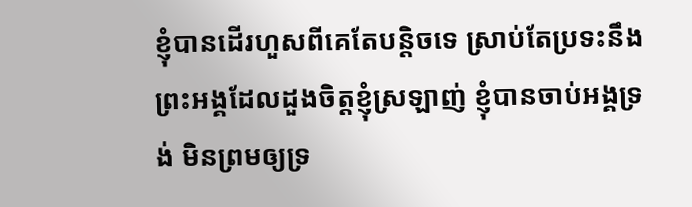ខ្ញុំបានដើរហួសពីគេតែបន្តិចទេ ស្រាប់តែប្រទះនឹងព្រះអង្គដែលដួងចិត្តខ្ញុំស្រឡាញ់ ខ្ញុំបានចាប់អង្គទ្រង់ មិនព្រមឲ្យទ្រ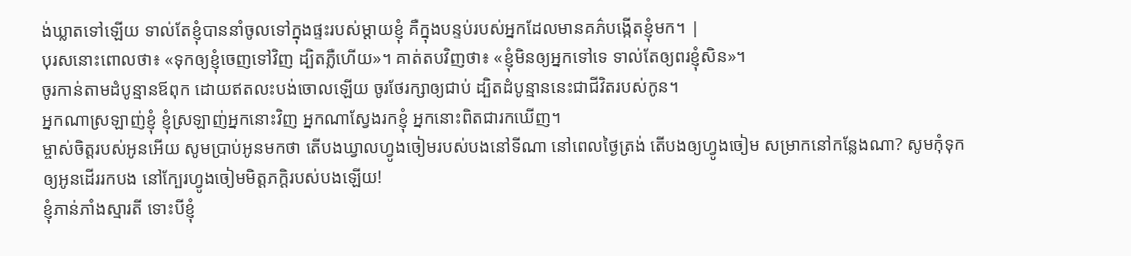ង់ឃ្លាតទៅឡើយ ទាល់តែខ្ញុំបាននាំចូលទៅក្នុងផ្ទះរបស់ម្តាយខ្ញុំ គឺក្នុងបន្ទប់របស់អ្នកដែលមានគភ៌បង្កើតខ្ញុំមក។ |
បុរសនោះពោលថា៖ «ទុកឲ្យខ្ញុំចេញទៅវិញ ដ្បិតភ្លឺហើយ»។ គាត់តបវិញថា៖ «ខ្ញុំមិនឲ្យអ្នកទៅទេ ទាល់តែឲ្យពរខ្ញុំសិន»។
ចូរកាន់តាមដំបូន្មានឪពុក ដោយឥតលះបង់ចោលឡើយ ចូរថែរក្សាឲ្យជាប់ ដ្បិតដំបូន្មាននេះជាជីវិតរបស់កូន។
អ្នកណាស្រឡាញ់ខ្ញុំ ខ្ញុំស្រឡាញ់អ្នកនោះវិញ អ្នកណាស្វែងរកខ្ញុំ អ្នកនោះពិតជារកឃើញ។
ម្ចាស់ចិត្តរបស់អូនអើយ សូមប្រាប់អូនមកថា តើបងឃ្វាលហ្វូងចៀមរបស់បងនៅទីណា នៅពេលថ្ងៃត្រង់ តើបងឲ្យហ្វូងចៀម សម្រាកនៅកន្លែងណា? សូមកុំទុកឲ្យអូនដើររកបង នៅក្បែរហ្វូងចៀមមិត្តភក្ដិរបស់បងឡើយ!
ខ្ញុំភាន់ភាំងស្មារតី ទោះបីខ្ញុំ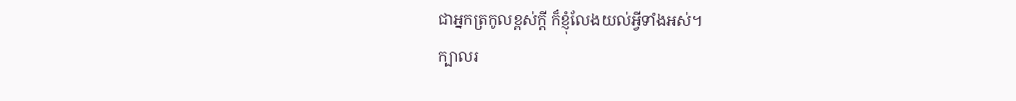ជាអ្នកត្រកូលខ្ពស់ក្ដី ក៏ខ្ញុំលែងយល់អ្វីទាំងអស់។
ក្បាលរ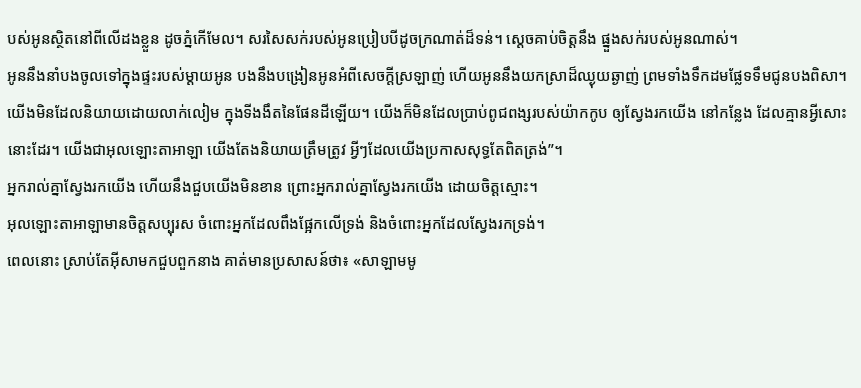បស់អូនស្ថិតនៅពីលើដងខ្លួន ដូចភ្នំកើមែល។ សរសៃសក់របស់អូនប្រៀបបីដូចក្រណាត់ដ៏ទន់។ ស្តេចគាប់ចិត្តនឹង ផ្នួងសក់របស់អូនណាស់។
អូននឹងនាំបងចូលទៅក្នុងផ្ទះរបស់ម្ដាយអូន បងនឹងបង្រៀនអូនអំពីសេចក្ដីស្រឡាញ់ ហើយអូននឹងយកស្រាដ៏ឈ្ងុយឆ្ងាញ់ ព្រមទាំងទឹកដមផ្លែទទឹមជូនបងពិសា។
យើងមិនដែលនិយាយដោយលាក់លៀម ក្នុងទីងងឹតនៃផែនដីឡើយ។ យើងក៏មិនដែលប្រាប់ពូជពង្សរបស់យ៉ាកកូប ឲ្យស្វែងរកយើង នៅកន្លែង ដែលគ្មានអ្វីសោះនោះដែរ។ យើងជាអុលឡោះតាអាឡា យើងតែងនិយាយត្រឹមត្រូវ អ្វីៗដែលយើងប្រកាសសុទ្ធតែពិតត្រង់”។
អ្នករាល់គ្នាស្វែងរកយើង ហើយនឹងជួបយើងមិនខាន ព្រោះអ្នករាល់គ្នាស្វែងរកយើង ដោយចិត្តស្មោះ។
អុលឡោះតាអាឡាមានចិត្តសប្បុរស ចំពោះអ្នកដែលពឹងផ្អែកលើទ្រង់ និងចំពោះអ្នកដែលស្វែងរកទ្រង់។
ពេលនោះ ស្រាប់តែអ៊ីសាមកជួបពួកនាង គាត់មានប្រសាសន៍ថា៖ «សាឡាមមូ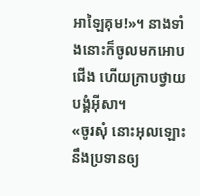អាឡៃគុម!»។ នាងទាំងនោះក៏ចូលមកអោបជើង ហើយក្រាបថ្វាយបង្គំអ៊ីសា។
«ចូរសុំ នោះអុលឡោះនឹងប្រទានឲ្យ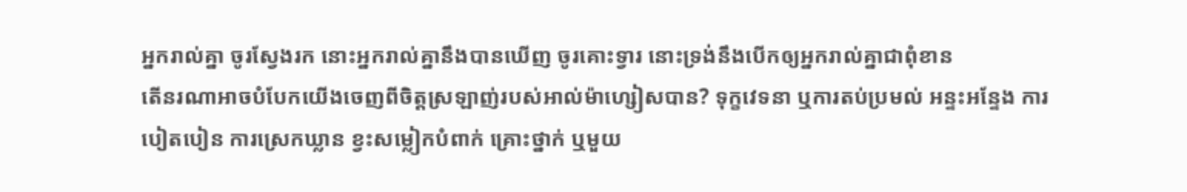អ្នករាល់គ្នា ចូរស្វែងរក នោះអ្នករាល់គ្នានឹងបានឃើញ ចូរគោះទ្វារ នោះទ្រង់នឹងបើកឲ្យអ្នករាល់គ្នាជាពុំខាន
តើនរណាអាចបំបែកយើងចេញពីចិត្តស្រឡាញ់របស់អាល់ម៉ាហ្សៀសបាន? ទុក្ខវេទនា ឬការតប់ប្រមល់ អន្ទះអន្ទែង ការបៀតបៀន ការស្រេកឃ្លាន ខ្វះសម្លៀកបំពាក់ គ្រោះថ្នាក់ ឬមួយ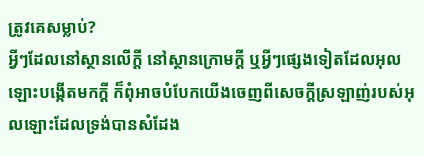ត្រូវគេសម្លាប់?
អ្វីៗដែលនៅស្ថានលើក្ដី នៅស្ថានក្រោមក្ដី ឬអ្វីៗផ្សេងទៀតដែលអុលឡោះបង្កើតមកក្ដី ក៏ពុំអាចបំបែកយើងចេញពីសេចក្ដីស្រឡាញ់របស់អុលឡោះដែលទ្រង់បានសំដែង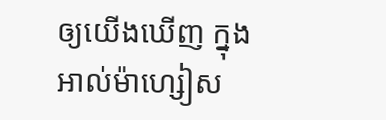ឲ្យយើងឃើញ ក្នុងអាល់ម៉ាហ្សៀស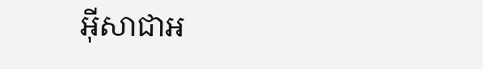អ៊ីសាជាអ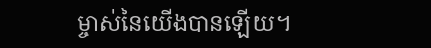ម្ចាស់នៃយើងបានឡើយ។